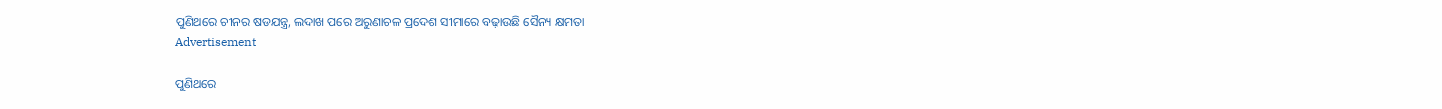ପୁଣିଥରେ ଚୀନର ଷଡଯନ୍ତ୍ର, ଲଦାଖ ପରେ ଅରୁଣାଚଳ ପ୍ରଦେଶ ସୀମାରେ ବଢ଼ାଉଛି ସୈନ୍ୟ କ୍ଷମତା
Advertisement

ପୁଣିଥରେ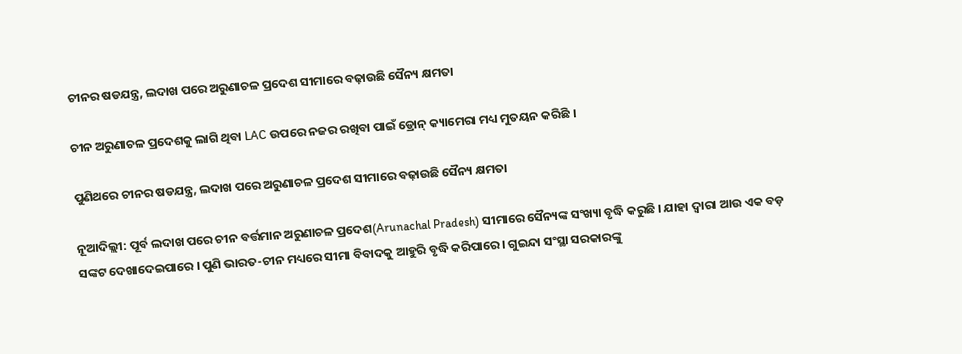ଚୀନର ଷଡଯନ୍ତ୍ର, ଲଦାଖ ପରେ ଅରୁଣାଚଳ ପ୍ରଦେଶ ସୀମାରେ ବଢ଼ାଉଛି ସୈନ୍ୟ କ୍ଷମତା

ଚୀନ ଅରୁଣାଚଳ ପ୍ରଦେଶକୁ ଲାଗି ଥିବା LAC ଉପରେ ନଜର ରଖିବା ପାଇଁ ଡ୍ରୋନ୍ କ୍ୟାମେରା ମଧ୍ୟ ମୁତୟନ କରିଛି ।

ପୁଣିଥରେ ଚୀନର ଷଡଯନ୍ତ୍ର, ଲଦାଖ ପରେ ଅରୁଣାଚଳ ପ୍ରଦେଶ ସୀମାରେ ବଢ଼ାଉଛି ସୈନ୍ୟ କ୍ଷମତା

ନୂଆଦିଲ୍ଲୀ: ପୂର୍ବ ଲଦାଖ ପରେ ଚୀନ ବର୍ତ୍ତମାନ ଅରୁଣାଚଳ ପ୍ରଦେଶ(Arunachal Pradesh) ସୀମାରେ ସୈନ୍ୟଙ୍କ ସଂଖ୍ୟା ବୃଦ୍ଧି କରୁଛି । ଯାହା ଦ୍ୱାରା ଆଉ ଏକ ବଡ଼ ସଙ୍କଟ ଦେଖାଦେଇପାରେ । ପୁଣି ଭାରତ-ଚୀନ ମଧ୍ୟରେ ସୀମା ବିବାଦକୁ ଆହୁରି ବୃଦ୍ଧି କରିପାରେ । ଗୁଇନ୍ଦା ସଂସ୍ଥା ସରକାରଙ୍କୁ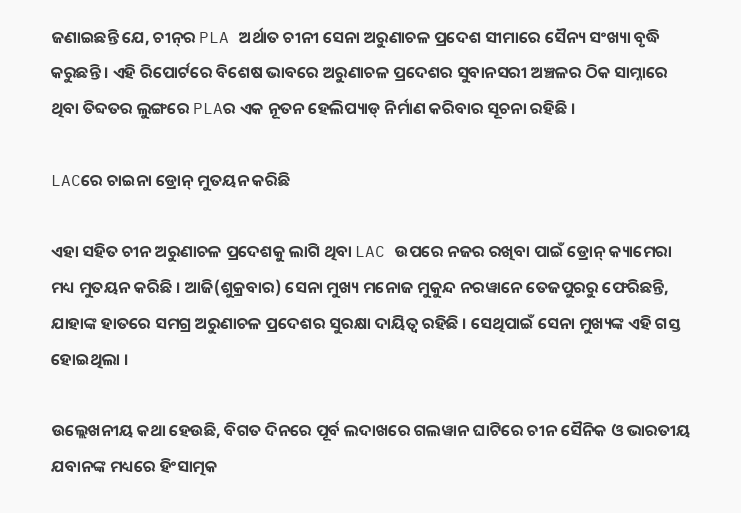ଜଣାଇଛନ୍ତି ଯେ, ଚୀନ୍‌ର PLA ଅର୍ଥାତ ଚୀନୀ ସେନା ଅରୁଣାଚଳ ପ୍ରଦେଶ ସୀମାରେ ସୈନ୍ୟ ସଂଖ୍ୟା ବୃଦ୍ଧି କରୁଛନ୍ତି । ଏହି ରିପୋର୍ଟରେ ବିଶେଷ ଭାବରେ ଅରୁଣାଚଳ ପ୍ରଦେଶର ସୁବାନସରୀ ଅଞ୍ଚଳର ଠିକ ସାମ୍ନାରେ ଥିବା ତିବ୍ଦତର ଲୁଙ୍ଗରେ PLAର ଏକ ନୂତନ ହେଲିପ୍ୟାଡ୍ ନିର୍ମାଣ କରିବାର ସୂଚନା ରହିଛି ।

LACରେ ଚାଇନା ଡ୍ରୋନ୍ ମୁତୟନ କରିଛି

ଏହା ସହିତ ଚୀନ ଅରୁଣାଚଳ ପ୍ରଦେଶକୁ ଲାଗି ଥିବା LAC ଉପରେ ନଜର ରଖିବା ପାଇଁ ଡ୍ରୋନ୍ କ୍ୟାମେରା ମଧ୍ୟ ମୁତୟନ କରିଛି । ଆଜି(ଶୁକ୍ରବାର) ସେନା ମୁଖ୍ୟ ମନୋଜ ମୁକୁନ୍ଦ ନରୱାନେ ତେଜପୁରରୁ ଫେରିଛନ୍ତି, ଯାହାଙ୍କ ହାତରେ ସମଗ୍ର ଅରୁଣାଚଳ ପ୍ରଦେଶର ସୁରକ୍ଷା ଦାୟିତ୍ୱ ରହିଛି । ସେଥିପାଇଁ ସେନା ମୁଖ୍ୟଙ୍କ ଏହି ଗସ୍ତ ହୋଇଥିଲା ।

ଉଲ୍ଲେଖନୀୟ କଥା ହେଉଛି, ବିଗତ ଦିନରେ ପୂର୍ବ ଲଦାଖରେ ଗଲୱାନ ଘାଟିରେ ଚୀନ ସୈନିକ ଓ ଭାରତୀୟ ଯବାନଙ୍କ ମଧ୍ୟରେ ହିଂସାତ୍ମକ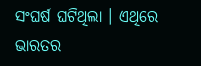ସଂଘର୍ଷ ଘଟିଥିଲା । ଏଥିରେ ଭାରତର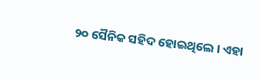୨୦ ସୈନିକ ସହିଦ ହୋଇଥିଲେ । ଏହା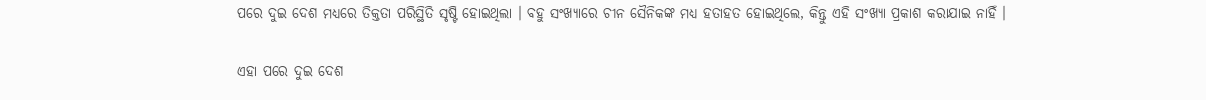ପରେ ଦୁଇ ଦେଶ ମଧ୍ୟରେ ତିକ୍ତତା ପରିସ୍ଥିତି ସୃଷ୍ଟି ହୋଇଥିଲା । ବହୁ ସଂଖ୍ୟାରେ ଚୀନ ସୈନିକଙ୍କ ମଧ୍ୟ ହତାହତ ହୋଇଥିଲେ, କିନ୍ତୁ ଏହି ସଂଖ୍ୟା ପ୍ରକାଶ କରାଯାଇ ନାହିଁ ।

ଏହା ପରେ ଦୁଇ ଦେଶ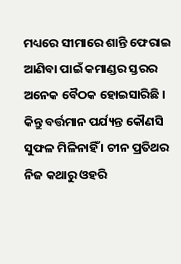ମଧ୍ୟରେ ସୀମାରେ ଶାନ୍ତି ଫେରାଇ ଆଣିବା ପାଇଁ କମାଣ୍ଡର ସ୍ତରର ଅନେକ ବୈଠକ ହୋଇସାରିଛି । କିନ୍ତୁ ବର୍ତ୍ତମାନ ପର୍ଯ୍ୟନ୍ତ କୌଣସି ସୁଫଳ ମିଳିନାହିଁ । ଚୀନ ପ୍ରତିଥର ନିଜ କଥାରୁ ଓହରି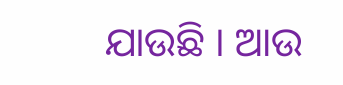ଯାଉଛି । ଆଉ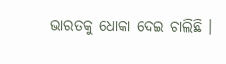ଭାରତକୁ ଧୋକା ଦେଇ ଚାଲିଛି ।